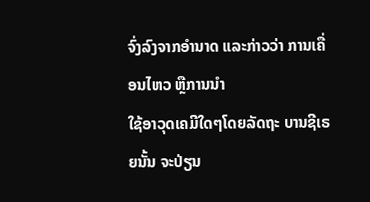ຈົ່ງລົງຈາກອໍານາດ ແລະກ່າວວ່າ ການເຄື່ອນໄຫວ ຫຼືການນໍາ
ໃຊ້ອາວຸດເຄມີໃດໆໂດຍລັດຖະ ບານຊີເຣຍນັ້ນ ຈະປ່ຽນ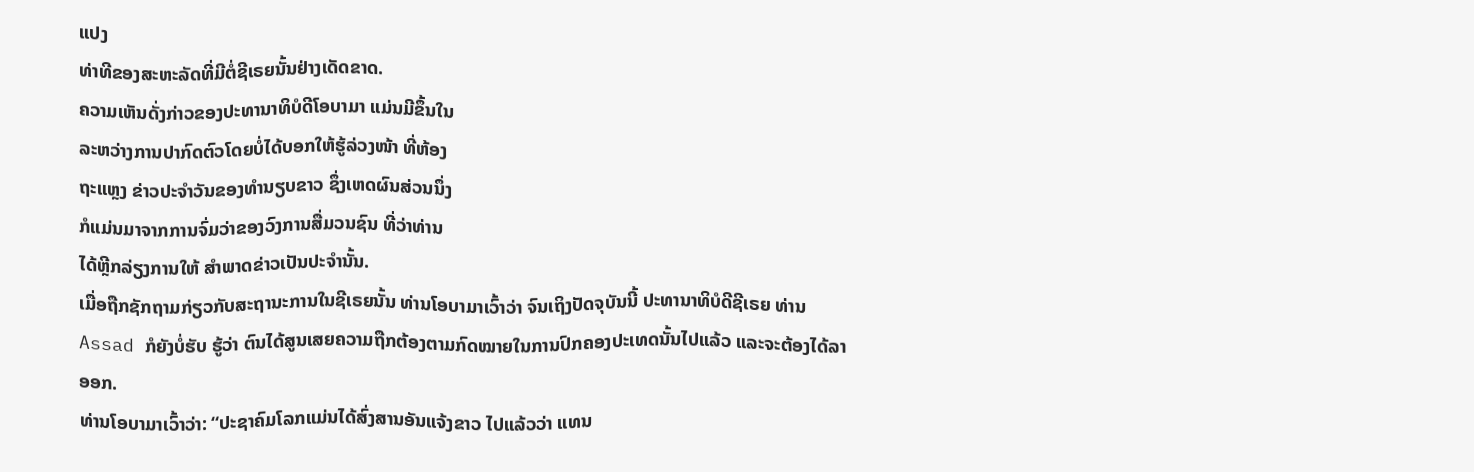ແປງ
ທ່າທີຂອງສະຫະລັດທີ່ມີຕໍ່ຊີເຣຍນັ້ນຢ່າງເດັດຂາດ.
ຄວາມເຫັນດັ່ງກ່າວຂອງປະທານາທິບໍດີໂອບາມາ ແມ່ນມີຂຶ້ນໃນ
ລະຫວ່າງການປາກົດຕົວໂດຍບໍ່ໄດ້ບອກໃຫ້ຮູ້ລ່ວງໜ້າ ທີ່ຫ້ອງ
ຖະແຫຼງ ຂ່າວປະຈໍາວັນຂອງທໍານຽບຂາວ ຊຶ່ງເຫດຜົນສ່ວນນຶ່ງ
ກໍແມ່ນມາຈາກການຈົ່ມວ່າຂອງວົງການສື່ມວນຊົນ ທີ່ວ່າທ່ານ
ໄດ້ຫຼີກລ່ຽງການໃຫ້ ສໍາພາດຂ່າວເປັນປະຈໍານັ້ນ.
ເມື່ອຖືກຊັກຖາມກ່ຽວກັບສະຖານະການໃນຊີເຣຍນັ້ນ ທ່ານໂອບາມາເວົ້າວ່າ ຈົນເຖິງປັດຈຸບັນນີ້ ປະທານາທິບໍດີຊີເຣຍ ທ່ານ Assad ກໍຍັງບໍ່ຮັບ ຮູ້ວ່າ ຕົນໄດ້ສູນເສຍຄວາມຖືກຕ້ອງຕາມກົດໝາຍໃນການປົກຄອງປະເທດນັ້ນໄປແລ້ວ ແລະຈະຕ້ອງໄດ້ລາອອກ.
ທ່ານໂອບາມາເວົ້າວ່າ: “ປະຊາຄົມໂລກແມ່ນໄດ້ສົ່ງສານອັນແຈ້ງຂາວ ໄປແລ້ວວ່າ ແທນ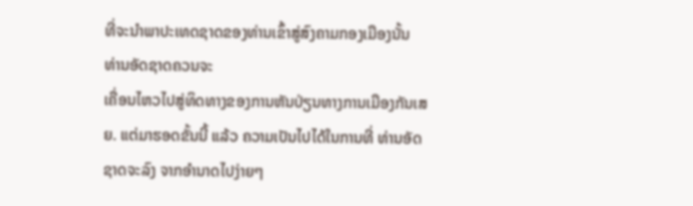ທີ່ຈະນໍາພາປະເທດຊາດຂອງທ່ານເຂົ້າສູ່ສົງຄາມກອງເມືອງນັ້ນ ທ່ານອັດຊາດຄວນຈະ
ເຄື່ອນໄຫວໄປສູ່ທິດທາງຂອງການຫັນປ່ຽນທາງການເມືອງກັນເສຍ. ແຕ່ມາຮອດຂັ້ນນີ້ ແລ້ວ ຄວາມເປັນໄປໄດ້ໃນການທີ່ ທ່ານອັດຊາດຈະລົງ ຈາກອໍານາດໄປງ່າຍໆ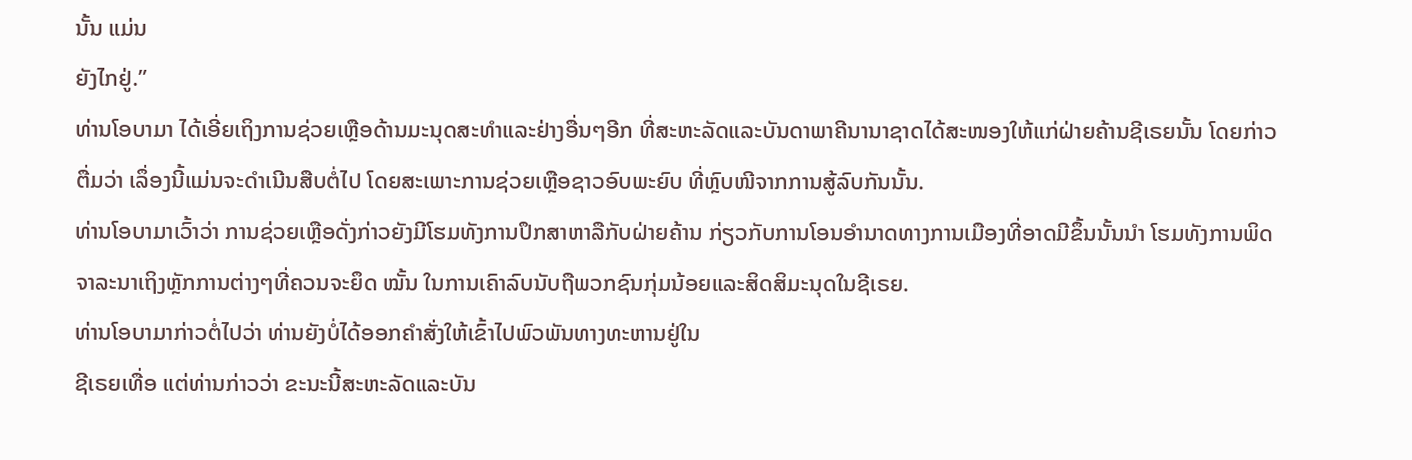ນັ້ນ ແມ່ນ
ຍັງໄກຢູ່.”
ທ່ານໂອບາມາ ໄດ້ເອີ່ຍເຖິງການຊ່ວຍເຫຼືອດ້ານມະນຸດສະທໍາແລະຢ່າງອື່ນໆອີກ ທີ່ສະຫະລັດແລະບັນດາພາຄີນານາຊາດໄດ້ສະໜອງໃຫ້ແກ່ຝ່າຍຄ້ານຊີເຣຍນັ້ນ ໂດຍກ່າວຕື່ມວ່າ ເລຶ່ອງນີ້ແມ່ນຈະດໍາເນີນສືບຕໍ່ໄປ ໂດຍສະເພາະການຊ່ວຍເຫຼືອຊາວອົບພະຍົບ ທີ່ຫຼົບໜີຈາກການສູ້ລົບກັນນັ້ນ.
ທ່ານໂອບາມາເວົ້າວ່າ ການຊ່ວຍເຫຼືອດັ່ງກ່າວຍັງມີໂຮມທັງການປຶກສາຫາລືກັບຝ່າຍຄ້ານ ກ່ຽວກັບການໂອນອໍານາດທາງການເມືອງທີ່ອາດມີຂຶ້ນນັ້ນນໍາ ໂຮມທັງການພິດຈາລະນາເຖິງຫຼັກການຕ່າງໆທີ່ຄວນຈະຍຶດ ໝັ້ນ ໃນການເຄົາລົບນັບຖືພວກຊົນກຸ່ມນ້ອຍແລະສິດສິມະນຸດໃນຊີເຣຍ.
ທ່ານໂອບາມາກ່າວຕໍ່ໄປວ່າ ທ່ານຍັງບໍ່ໄດ້ອອກຄໍາສັ່ງໃຫ້ເຂົ້າໄປພົວພັນທາງທະຫານຢູ່ໃນ
ຊີເຣຍເທື່ອ ແຕ່ທ່ານກ່າວວ່າ ຂະນະນີ້ສະຫະລັດແລະບັນ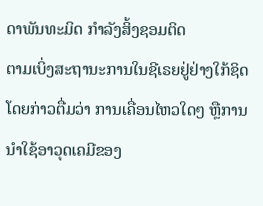ດາພັນທະມິດ ກໍາລັງສິ້ງຊອມຕິດ
ຕາມເບິ່ງສະຖານະການໃນຊີເຣຍຢູ່ຢ່າງໃກ້ຊິດ ໂດຍກ່າວຕື່ມວ່າ ການເຄື່ອນໄຫວໃດໆ ຫຼືການນໍາໃຊ້ອາວຸດເຄມີຂອງ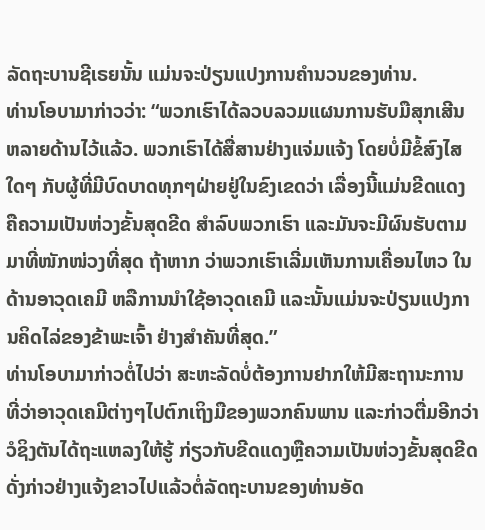ລັດຖະບານຊີເຣຍນັ້ນ ແມ່ນຈະປ່ຽນແປງການຄໍານວນຂອງທ່ານ.
ທ່ານໂອບາມາກ່າວວ່າ: “ພວກເຮົາໄດ້ລວບລວມແຜນການຮັບມືສຸກເສີນ ຫລາຍດ້ານໄວ້ແລ້ວ. ພວກເຮົາໄດ້ສື່ສານຢ່າງແຈ່ມແຈ້ງ ໂດຍບໍ່ມີຂໍ້ສົງໄສໃດໆ ກັບຜູ້ທີ່ມີບົດບາດທຸກໆຝ່າຍຢູ່ໃນຂົງເຂດວ່າ ເລື່ອງນີ້ແມ່ນຂີດແດງ ຄືຄວາມເປັນຫ່ວງຂັ້ນສຸດຂີດ ສໍາລົບພວກເຮົາ ແລະມັນຈະມີຜົນຮັບຕາມມາທີ່ໜັກໜ່ວງທີ່ສຸດ ຖ້າຫາກ ວ່າພວກເຮົາເລີ່ມເຫັນການເຄື່ອນໄຫວ ໃນດ້ານອາວຸດເຄມີ ຫລືການນໍາໃຊ້ອາວຸດເຄມີ ແລະນັ້ນແມ່ນຈະປ່ຽນແປງການຄິດໄລ່ຂອງຂ້າພະເຈົ້າ ຢ່າງສໍາຄັນທີ່ສຸດ.”
ທ່ານໂອບາມາກ່າວຕໍ່ໄປວ່າ ສະຫະລັດບໍ່ຕ້ອງການຢາກໃຫ້ມີສະຖານະການ ທີ່ວ່າອາວຸດເຄມີຕ່າງໆໄປຕົກເຖິງມືຂອງພວກຄົນພານ ແລະກ່າວຕື່ມອີກວ່າ ວໍຊິງຕັນໄດ້ຖະແຫລງໃຫ້ຮູ້ ກ່ຽວກັບຂີດແດງຫຼືຄວາມເປັນຫ່ວງຂັ້ນສຸດຂີດດັ່ງກ່າວຢ່າງແຈ້ງຂາວໄປແລ້ວຕໍ່ລັດຖະບານຂອງທ່ານອັດ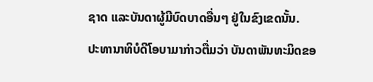ຊາດ ແລະບັນດາຜູ້ມີບົດບາດອື່ນໆ ຢູ່ໃນຂົງເຂດນັ້ນ.
ປະທານາທິບໍດີໂອບາມາກ່າວຕື່ມວ່າ ບັນດາພັນທະມິດຂອ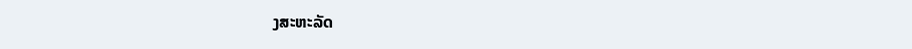ງສະຫະລັດ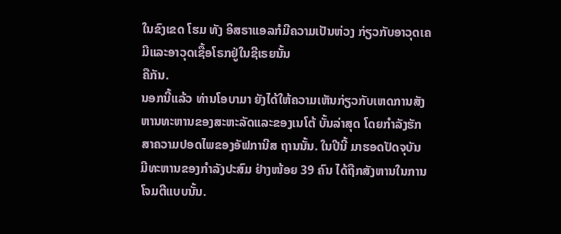ໃນຂົງເຂດ ໂຮມ ທັງ ອິສຣາແອລກໍມີຄວາມເປັນຫ່ວງ ກ່ຽວກັບອາວຸດເຄມີແລະອາວຸດເຊື້ອໂຣກຢູ່ໃນຊີເຣຍນັ້ນ
ຄືກັນ.
ນອກນີ້ແລ້ວ ທ່ານໂອບາມາ ຍັງໄດ້ໃຫ້ຄວາມເຫັນກ່ຽວກັບເຫດການສັງຫານທະຫານຂອງສະຫະລັດແລະຂອງເນໂຕ້ ບັ້ນລ່າສຸດ ໂດຍກໍາລັງຮັກສາຄວາມປອດໄພຂອງອັຟການີສ ຖານນັ້ນ. ໃນປີນີ້ ມາຮອດປັດຈຸບັນ ມີທະຫານຂອງກໍາລັງປະສົມ ຢ່າງໜ້ອຍ 39 ຄົນ ໄດ້ຖືກສັງຫານໃນການໂຈມຕີແບບນັ້ນ.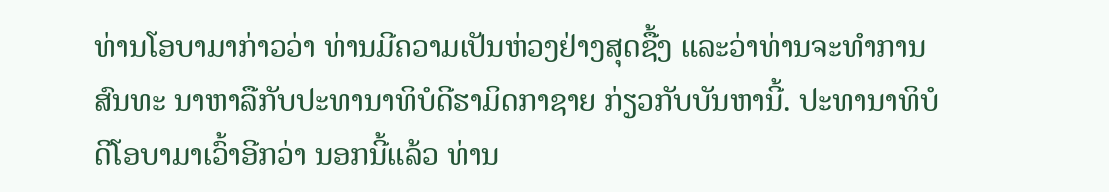ທ່ານໂອບາມາກ່າວວ່າ ທ່ານມີຄວາມເປັນຫ່ວງຢ່າງສຸດຊື້ງ ແລະວ່າທ່ານຈະທໍາການສົນທະ ນາຫາລືກັບປະທານາທິບໍດີຮາມິດກາຊາຍ ກ່ຽວກັບບັນຫານີ້. ປະທານາທິບໍດີໂອບາມາເວົ້າອີກວ່າ ນອກນີ້ແລ້ວ ທ່ານ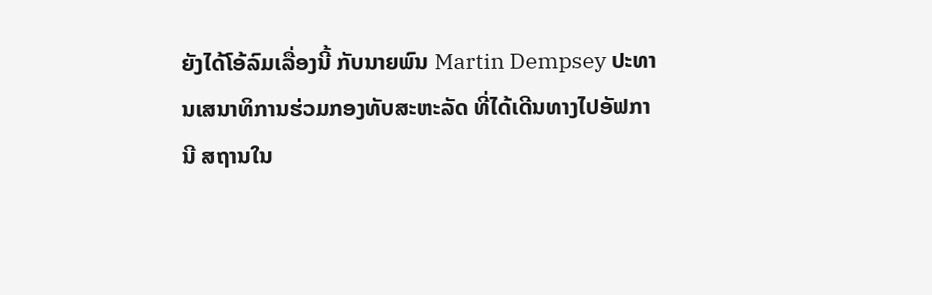ຍັງໄດ້ໂອ້ລົມເລື່ອງນີ້ ກັບນາຍພົນ Martin Dempsey ປະທານເສນາທິການຮ່ວມກອງທັບສະຫະລັດ ທີ່ໄດ້ເດີນທາງໄປອັຟການີ ສຖານໃນ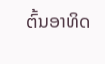ຕົ້ນອາທິດ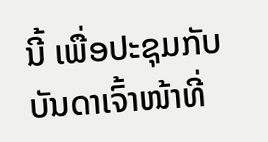ນີ້ ເພື່ອປະຊຸມກັບບັນດາເຈົ້າໜ້າທີ່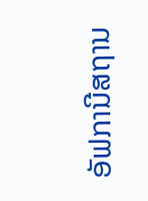ອັຟການີສຖານ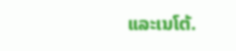ແລະເນໂຕ້.